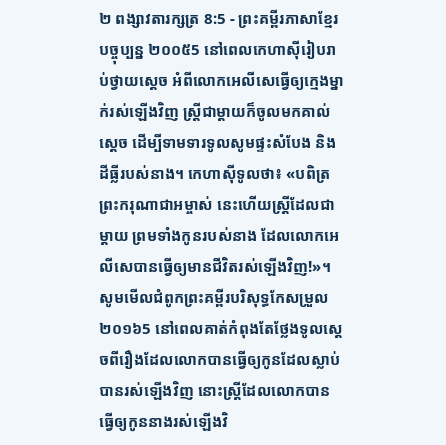២ ពង្សាវតារក្សត្រ 8:5 - ព្រះគម្ពីរភាសាខ្មែរបច្ចុប្បន្ន ២០០៥5 នៅពេលកេហាស៊ីរៀបរាប់ថ្វាយស្ដេច អំពីលោកអេលីសេធ្វើឲ្យក្មេងម្នាក់រស់ឡើងវិញ ស្ត្រីជាម្ដាយក៏ចូលមកគាល់ស្ដេច ដើម្បីទាមទារទូលសូមផ្ទះសំបែង និងដីធ្លីរបស់នាង។ កេហាស៊ីទូលថា៖ «បពិត្រព្រះករុណាជាអម្ចាស់ នេះហើយស្ត្រីដែលជាម្ដាយ ព្រមទាំងកូនរបស់នាង ដែលលោកអេលីសេបានធ្វើឲ្យមានជីវិតរស់ឡើងវិញ!»។ សូមមើលជំពូកព្រះគម្ពីរបរិសុទ្ធកែសម្រួល ២០១៦5 នៅពេលគាត់កំពុងតែថ្លែងទូលស្តេចពីរឿងដែលលោកបានធ្វើឲ្យកូនដែលស្លាប់បានរស់ឡើងវិញ នោះស្ត្រីដែលលោកបានធ្វើឲ្យកូននាងរស់ឡើងវិ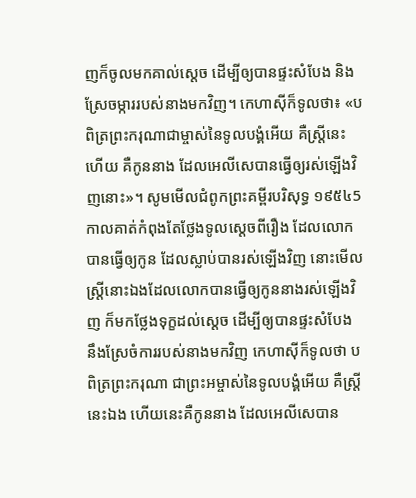ញក៏ចូលមកគាល់ស្តេច ដើម្បីឲ្យបានផ្ទះសំបែង និងស្រែចម្ការរបស់នាងមកវិញ។ កេហាស៊ីក៏ទូលថា៖ «បពិត្រព្រះករុណាជាម្ចាស់នៃទូលបង្គំអើយ គឺស្ត្រីនេះហើយ គឺកូននាង ដែលអេលីសេបានធ្វើឲ្យរស់ឡើងវិញនោះ»។ សូមមើលជំពូកព្រះគម្ពីរបរិសុទ្ធ ១៩៥៤5 កាលគាត់កំពុងតែថ្លែងទូលស្តេចពីរឿង ដែលលោកបានធ្វើឲ្យកូន ដែលស្លាប់បានរស់ឡើងវិញ នោះមើល ស្ត្រីនោះឯងដែលលោកបានធ្វើឲ្យកូននាងរស់ឡើងវិញ ក៏មកថ្លែងទុក្ខដល់ស្តេច ដើម្បីឲ្យបានផ្ទះសំបែង នឹងស្រែចំការរបស់នាងមកវិញ កេហាស៊ីក៏ទូលថា បពិត្រព្រះករុណា ជាព្រះអម្ចាស់នៃទូលបង្គំអើយ គឺស្ត្រីនេះឯង ហើយនេះគឺកូននាង ដែលអេលីសេបាន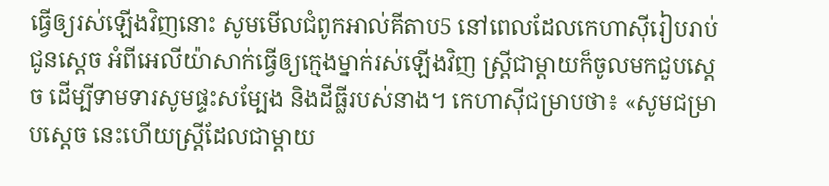ធ្វើឲ្យរស់ឡើងវិញនោះ សូមមើលជំពូកអាល់គីតាប5 នៅពេលដែលកេហាស៊ីរៀបរាប់ជូនស្តេច អំពីអេលីយ៉ាសាក់ធ្វើឲ្យក្មេងម្នាក់រស់ឡើងវិញ ស្ត្រីជាម្តាយក៏ចូលមកជួបស្តេច ដើម្បីទាមទារសូមផ្ទះសម្បែង និងដីធ្លីរបស់នាង។ កេហាស៊ីជម្រាបថា៖ «សូមជម្រាបស្តេច នេះហើយស្ត្រីដែលជាម្តាយ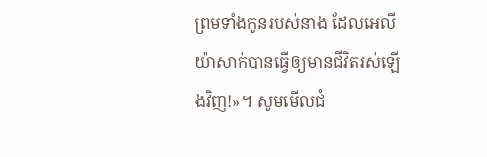ព្រមទាំងកូនរបស់នាង ដែលអេលីយ៉ាសាក់បានធ្វើឲ្យមានជីវិតរស់ឡើងវិញ!»។ សូមមើលជំ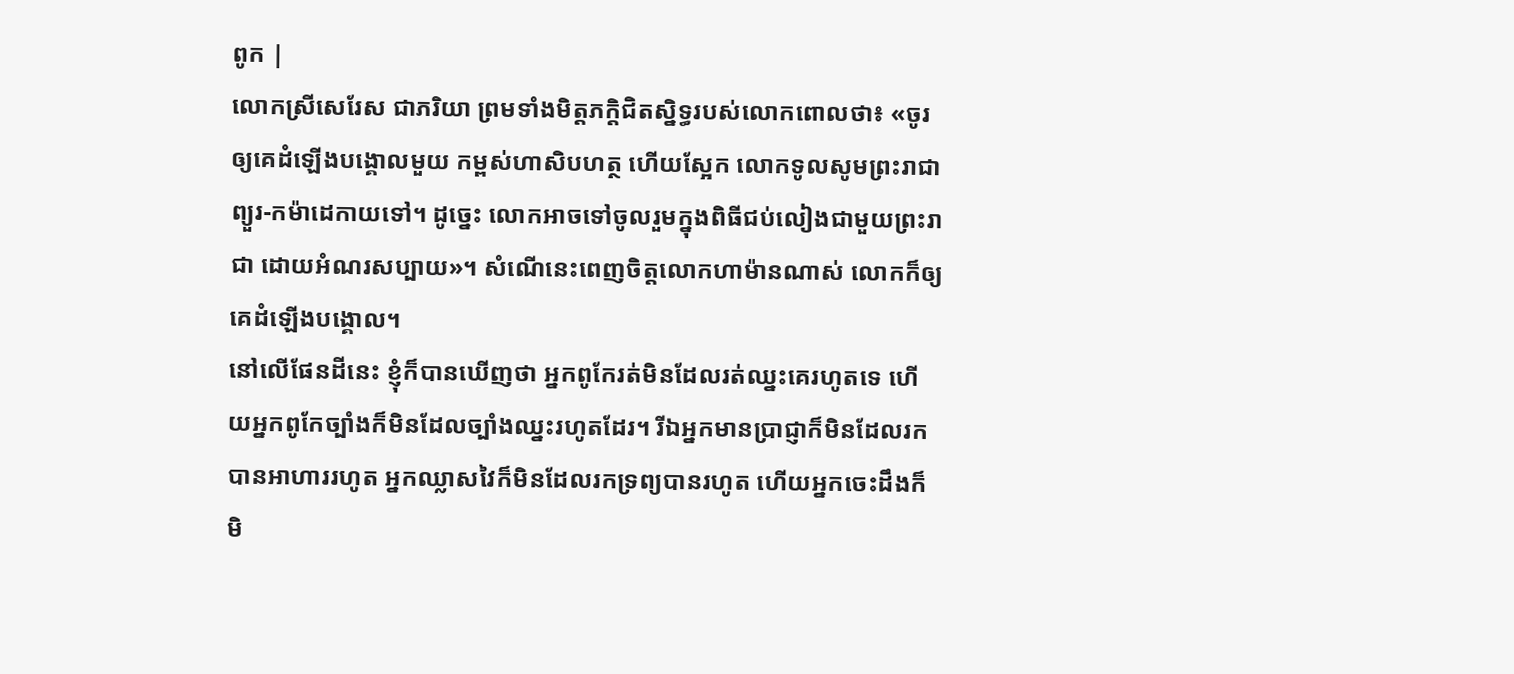ពូក |
លោកស្រីសេរែស ជាភរិយា ព្រមទាំងមិត្តភក្ដិជិតស្និទ្ធរបស់លោកពោលថា៖ «ចូរឲ្យគេដំឡើងបង្គោលមួយ កម្ពស់ហាសិបហត្ថ ហើយស្អែក លោកទូលសូមព្រះរាជាព្យួរ-កម៉ាដេកាយទៅ។ ដូច្នេះ លោកអាចទៅចូលរួមក្នុងពិធីជប់លៀងជាមួយព្រះរាជា ដោយអំណរសប្បាយ»។ សំណើនេះពេញចិត្តលោកហាម៉ានណាស់ លោកក៏ឲ្យគេដំឡើងបង្គោល។
នៅលើផែនដីនេះ ខ្ញុំក៏បានឃើញថា អ្នកពូកែរត់មិនដែលរត់ឈ្នះគេរហូតទេ ហើយអ្នកពូកែច្បាំងក៏មិនដែលច្បាំងឈ្នះរហូតដែរ។ រីឯអ្នកមានប្រាជ្ញាក៏មិនដែលរកបានអាហាររហូត អ្នកឈ្លាសវៃក៏មិនដែលរកទ្រព្យបានរហូត ហើយអ្នកចេះដឹងក៏មិ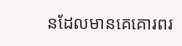នដែលមានគេគោរពរ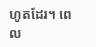ហូតដែរ។ ពេល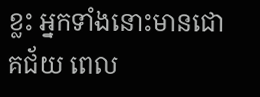ខ្លះ អ្នកទាំងនោះមានជោគជ័យ ពេល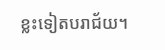ខ្លះទៀតបរាជ័យ។